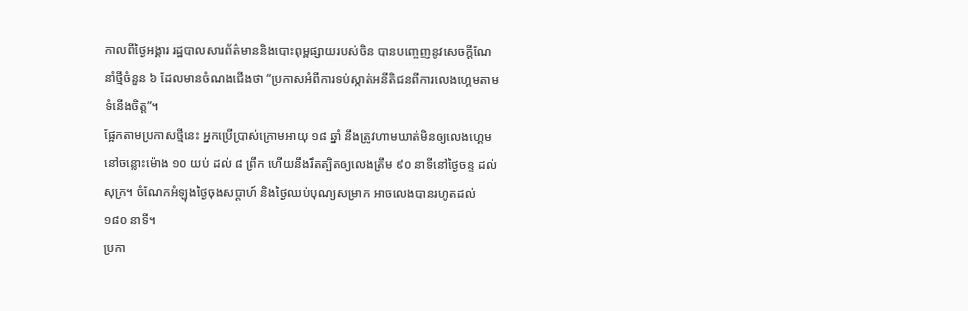កាលពីថ្ងៃអង្គារ រដ្ឋបាលសារព័ត៌មាននិងបោះពុម្ពផ្សាយរបស់ចិន បានបញ្ចេញនូវសេចក្ដីណែនាំថ្មីចំនួន ៦ ដែលមានចំណងជើងថា “ប្រកាសអំពីការទប់ស្កាត់អនីតិជនពីការលេងហ្គេមតាមទំនើងចិត្ត”។
ផ្អែកតាមប្រកាសថ្មីនេះ អ្នកប្រើប្រាស់ក្រោមអាយុ ១៨ ឆ្នាំ នឹងត្រូវហាមឃាត់មិនឲ្យលេងហ្គេមនៅចន្លោះម៉ោង ១០ យប់ ដល់ ៨ ព្រឹក ហើយនឹងរឹតត្បិតឲ្យលេងត្រឹម ៩០ នាទីនៅថ្ងៃចន្ទ ដល់ សុក្រ។ ចំណែកអំឡុងថ្ងៃចុងសប្ដាហ៍ និងថ្ងៃឈប់បុណ្យសម្រាក អាចលេងបានរហូតដល់ ១៨០ នាទី។
ប្រកា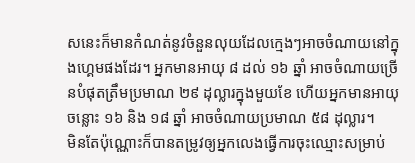សនេះក៏មានកំណត់នូវចំនួនលុយដែលក្មេងៗអាចចំណាយនៅក្នុងហ្គេមផងដែរ។ អ្នកមានអាយុ ៨ ដល់ ១៦ ឆ្នាំ អាចចំណាយច្រើនបំផុតត្រឹមប្រមាណ ២៩ ដុល្លារក្នុងមួយខែ ហើយអ្នកមានអាយុចន្លោះ ១៦ និង ១៨ ឆ្នាំ អាចចំណាយប្រមាណ ៥៨ ដុល្លារ។
មិនតែប៉ុណ្ណោះក៏បានតម្រូវឲ្យអ្នកលេងធ្វើការចុះឈ្មោះសម្រាប់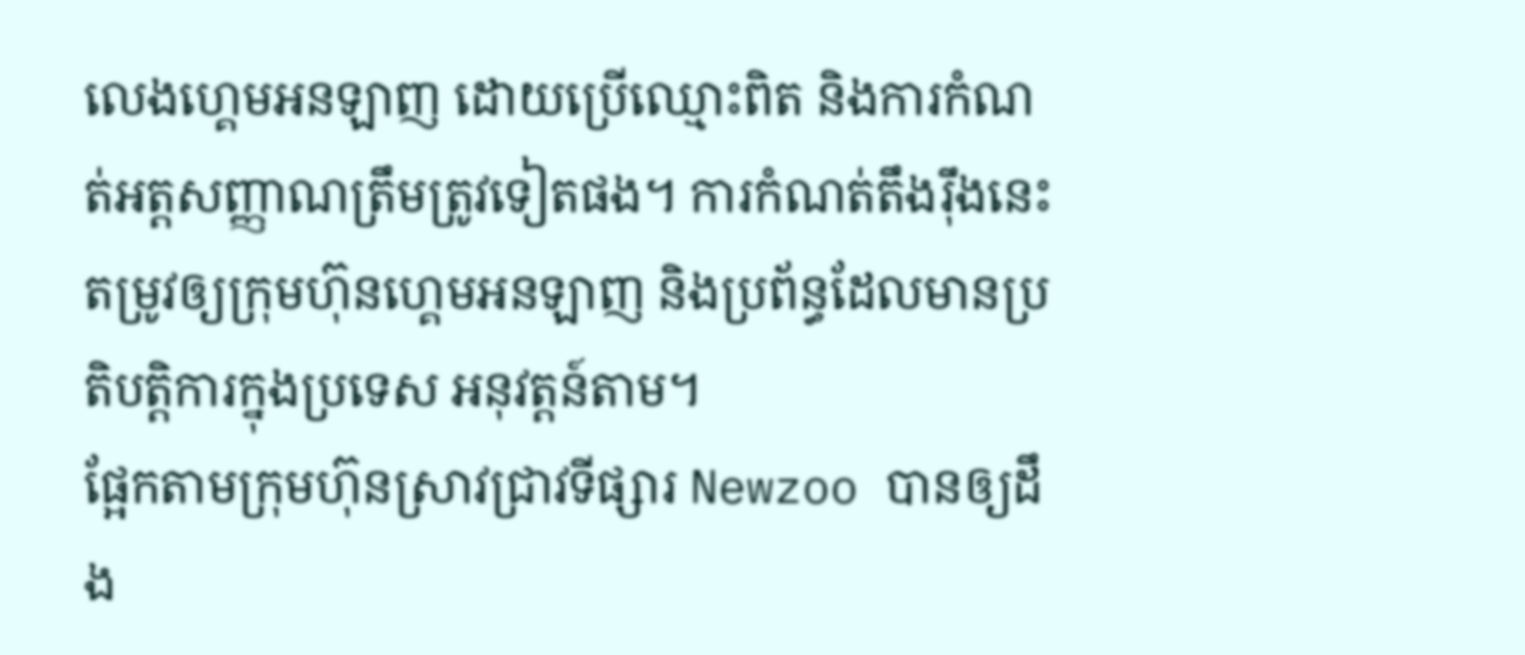លេងហ្គេមអនឡាញ ដោយប្រើឈ្មោះពិត និងការកំណត់អត្តសញ្ញាណត្រឹមត្រូវទៀតផង។ ការកំណត់តឹងរ៉ឹងនេះតម្រូវឲ្យក្រុមហ៊ុនហ្គេមអនឡាញ និងប្រព័ន្ធដែលមានប្រតិបត្តិការក្នុងប្រទេស អនុវត្តន៍តាម។
ផ្អែកតាមក្រុមហ៊ុនស្រាវជ្រាវទីផ្សារ Newzoo បានឲ្យដឹង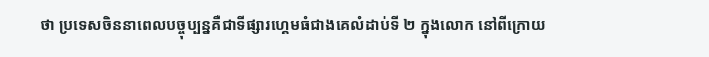ថា ប្រទេសចិននាពេលបច្ចុប្បន្នគឺជាទីផ្សារហ្គេមធំជាងគេលំដាប់ទី ២ ក្នុងលោក នៅពីក្រោយ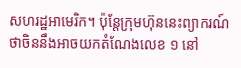សហរដ្ឋអាមេរិក។ ប៉ុន្តែក្រុមហ៊ុននេះព្យាករណ៍ថាចិននឹងអាចយកតំណែងលេខ ១ នៅ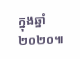ក្នុងឆ្នាំ ២០២០៕